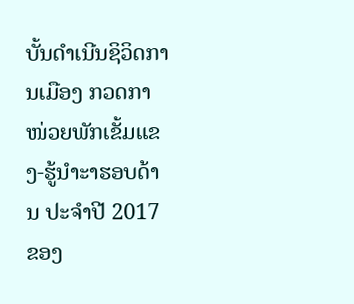ບັ້ນດໍາເນີນຊິວິດການເມືອງ ກວດກາໜ່ວຍພັກເຂັ້ມແຂງ-ຮູ້ນໍາະາຮອບດ້ານ ປະຈຳປີ 2017 ຂອງ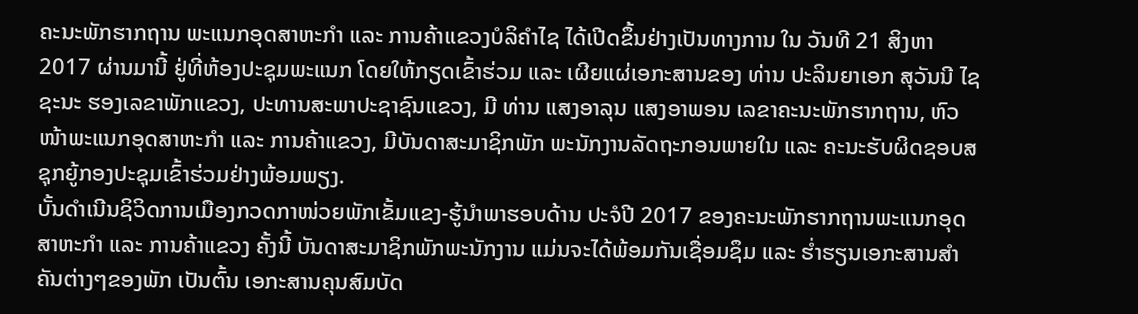ຄະນະພັກຮາກຖານ ພະແນກອຸດສາຫະກຳ ແລະ ການຄ້າແຂວງບໍລິຄຳໄຊ ໄດ້ເປີດຂຶ້ນຢ່າງເປັນທາງການ ໃນ ວັນທີ 21 ສິງຫາ 2017 ຜ່ານມານີ້ ຢູ່ທີ່ຫ້ອງປະຊຸມພະແນກ ໂດຍໃຫ້ກຽດເຂົ້າຮ່ວມ ແລະ ເຜີຍແຜ່ເອກະສານຂອງ ທ່ານ ປະລິນຍາເອກ ສຸວັນນີ ໄຊຊະນະ ຮອງເລຂາພັກແຂວງ, ປະທານສະພາປະຊາຊົນແຂວງ, ມີ ທ່ານ ແສງອາລຸນ ແສງອາພອນ ເລຂາຄະນະພັກຮາກຖານ, ຫົວໜ້າພະແນກອຸດສາຫະກຳ ແລະ ການຄ້າແຂວງ, ມີບັນດາສະມາຊິກພັກ ພະນັກງານລັດຖະກອນພາຍໃນ ແລະ ຄະນະຮັບຜິດຊອບສຊຸກຍູ້ກອງປະຊຸມເຂົ້າຮ່ວມຢ່າງພ້ອມພຽງ.
ບັ້ນດໍາເນີນຊິວິດການເມືອງກວດກາໜ່ວຍພັກເຂັ້ມແຂງ-ຮູ້ນຳພາຮອບດ້ານ ປະຈໍປີ 2017 ຂອງຄະນະພັກຮາກຖານພະແນກອຸດສາຫະກຳ ແລະ ການຄ້າແຂວງ ຄັ້ງນີ້ ບັນດາສະມາຊິກພັກພະນັກງານ ແມ່ນຈະໄດ້ພ້ອມກັນເຊື່ອມຊຶມ ແລະ ຮໍ່າຮຽນເອກະສານສຳຄັນຕ່າງໆຂອງພັກ ເປັນຕົ້ນ ເອກະສານຄຸນສົມບັດ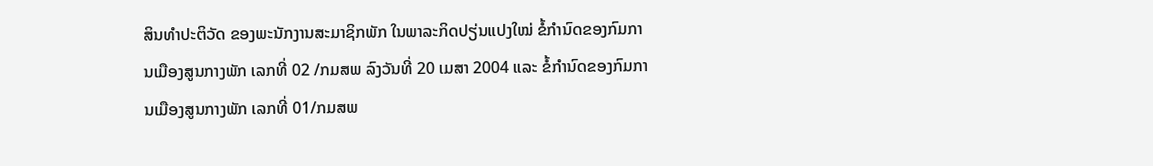ສິນທໍາປະຕິວັດ ຂອງພະນັກງານສະມາຊິກພັກ ໃນພາລະກິດປຽ່ນແປງໃໝ່ ຂໍ້ກຳນົດຂອງກົມການເມືອງສູນກາງພັກ ເລກທີ່ 02 /ກມສພ ລົງວັນທີ່ 20 ເມສາ 2004 ແລະ ຂໍ້ກໍານົດຂອງກົມການເມືອງສູນກາງພັກ ເລກທີ່ 01/ກມສພ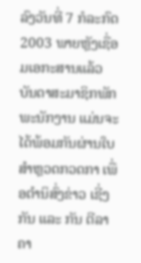ລົງວັນທີ່ 7 ກໍລະກົດ 2003 ພາຍຫຼັງເຊື່ອມເອກະສານແລ້ວ ບັນດາສະມາຊິກພັກພະນັກງານ ແມ່ນຈະໄດ້ພ້ອມກັນຜ່ານໃບສຳຫຼວດກວດກາ ເພື່ອຕໍານິສົ່ງຂ່າວ ເຊີ່ງກັນ ແລະ ກັນ ຕີລາຄາ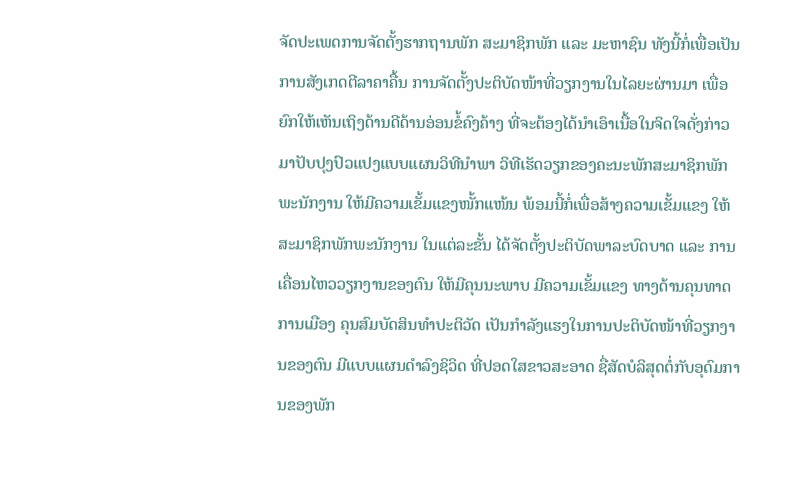ຈັດປະເພດການຈັດຕັ້ງຮາກຖານພັກ ສະມາຊິກພັກ ແລະ ມະຫາຊົນ ທັງນີ້ກໍ່ເພື່ອເປັນການສັງເກດຕີລາຄາຄື້ນ ການຈັດຕັ້ງປະຕິບັດໜ້າທີ່ວຽກງານໃນໄລຍະຜ່ານມາ ເພື່ອຍົກໃຫ້ເຫັນເຖິງດ້ານດີດ້ານອ່ອນຂໍ້ຄົງຄ້າງ ທີ່ຈະຕ້ອງໄດ້ນຳເອົາເນື້ອໃນຈິດໃຈດັ່ງກ່າວ ມາປັບປຸງປົວແປງແບບແຜນວິທີນໍາພາ ວິທີເຮັດວຽກຂອງຄະນະພັກສະມາຊິກພັກພະນັກງານ ໃຫ້ມີຄວາມເຂັ້ມແຂງໜັ້ກແໜ້ນ ພ້ອມນີ້ກໍ່ເພື່ອສ້າງຄວາມເຂັ້ມແຂງ ໃຫ້ສະມາຊິກພັກພະນັກງານ ໃນແຕ່ລະຂັ້ນ ໄດ້ຈັດຕັ້ງປະຕິບັດພາລະບົດບາດ ແລະ ການເຄື່ອນໄຫວວຽກງານຂອງຕົນ ໃຫ້ມີຄຸນນະພາບ ມີຄວາມເຂັ້ມແຂງ ທາງດ້ານຄຸນທາດການເມືອງ ຄຸນສົມບັດສິນທຳປະຕິວັດ ເປັນກຳລັງແຮງໃນການປະຕິບັດໜ້າທີ່ວຽກງານຂອງຕົນ ມີແບບແຜນດໍາລົງຊິວິດ ທີ່ປອດໃສຂາວສະອາດ ຊື່ສັດບໍລິສຸດຕໍ່ກັບອຸດົມການຂອງພັກ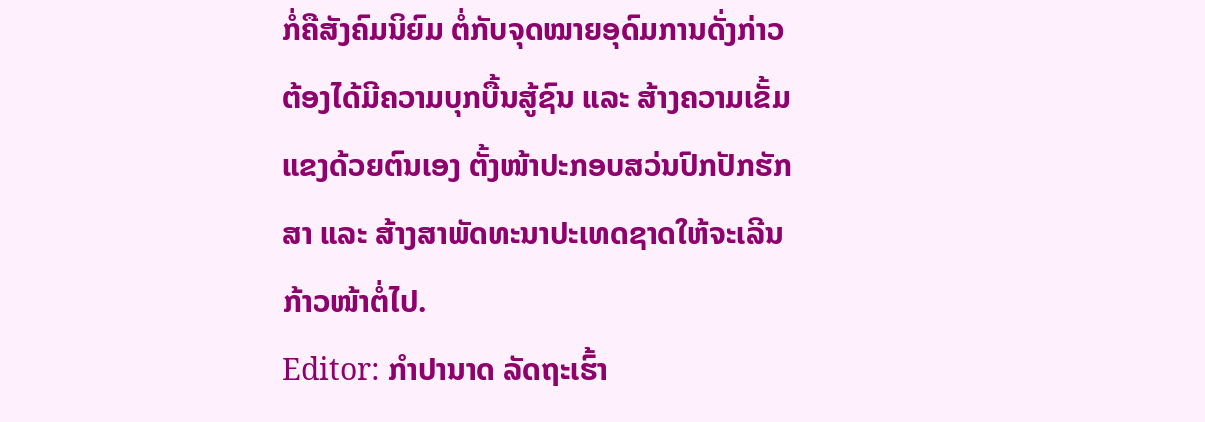ກໍ່ຄືສັງຄົມນິຍົມ ຕໍ່ກັບຈຸດໝາຍອຸດົມການດັ່ງກ່າວ ຕ້ອງໄດ້ມີຄວາມບຸກບື້ນສູ້ຊົນ ແລະ ສ້າງຄວາມເຂັ້ມແຂງດ້ວຍຕົນເອງ ຕັ້ງໜ້າປະກອບສວ່ນປົກປັກຮັກສາ ແລະ ສ້າງສາພັດທະນາປະເທດຊາດໃຫ້ຈະເລີນກ້າວໜ້າຕໍ່ໄປ.
Editor: ກຳປານາດ ລັດຖະເຮົ້າ